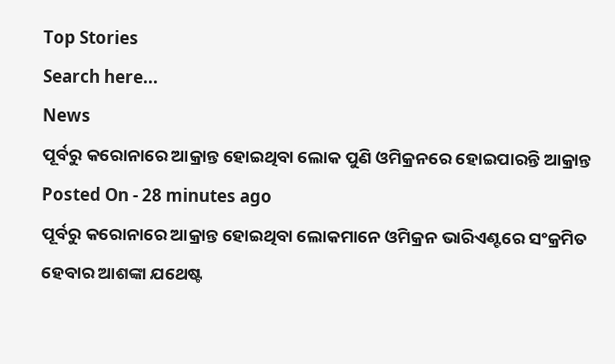Top Stories
Search here...
News
ପୂର୍ବରୁ କରୋନାରେ ଆକ୍ରାନ୍ତ ହୋଇଥିବା ଲୋକ ପୁଣି ଓମିକ୍ରନରେ ହୋଇପାରନ୍ତି ଆକ୍ରାନ୍ତ
Posted On - 28 minutes ago
ପୂର୍ବରୁ କରୋନାରେ ଆକ୍ରାନ୍ତ ହୋଇଥିବା ଲୋକମାନେ ଓମିକ୍ରନ ଭାରିଏଣ୍ଟରେ ସଂକ୍ରମିତ ହେବାର ଆଶଙ୍କା ଯଥେଷ୍ଟ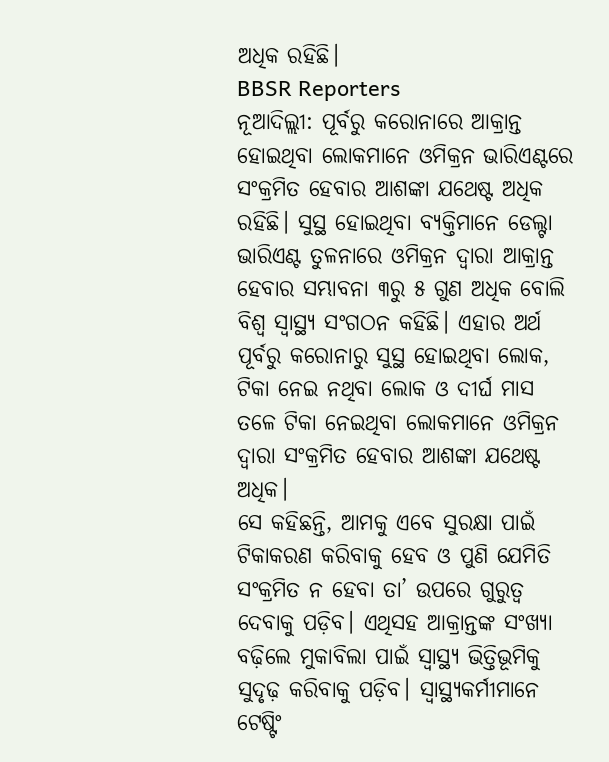ଅଧିକ ରହିଛି।
BBSR Reporters
ନୂଆଦିଲ୍ଲୀ: ପୂର୍ବରୁ କରୋନାରେ ଆକ୍ରାନ୍ତ ହୋଇଥିବା ଲୋକମାନେ ଓମିକ୍ରନ ଭାରିଏଣ୍ଟରେ ସଂକ୍ରମିତ ହେବାର ଆଶଙ୍କା ଯଥେଷ୍ଟ ଅଧିକ ରହିଛି। ସୁସ୍ଥ ହୋଇଥିବା ବ୍ୟକ୍ତିମାନେ ଡେଲ୍ଟା ଭାରିଏଣ୍ଟ ତୁଳନାରେ ଓମିକ୍ରନ ଦ୍ୱାରା ଆକ୍ରାନ୍ତ ହେବାର ସମ୍ଭାବନା ୩ରୁ ୫ ଗୁଣ ଅଧିକ ବୋଲି ବିଶ୍ୱ ସ୍ୱାସ୍ଥ୍ୟ ସଂଗଠନ କହିଛି। ଏହାର ଅର୍ଥ ପୂର୍ବରୁ କରୋନାରୁ ସୁସ୍ଥ ହୋଇଥିବା ଲୋକ, ଟିକା ନେଇ ନଥିବା ଲୋକ ଓ ଦୀର୍ଘ ମାସ ତଳେ ଟିକା ନେଇଥିବା ଲୋକମାନେ ଓମିକ୍ରନ ଦ୍ୱାରା ସଂକ୍ରମିତ ହେବାର ଆଶଙ୍କା ଯଥେଷ୍ଟ ଅଧିକ।
ସେ କହିଛନ୍ତି, ଆମକୁ ଏବେ ସୁରକ୍ଷା ପାଇଁ ଟିକାକରଣ କରିବାକୁ ହେବ ଓ ପୁଣି ଯେମିତି ସଂକ୍ରମିତ ନ ହେବା ତା’ ଉପରେ ଗୁରୁତ୍ୱ ଦେବାକୁ ପଡ଼ିବ। ଏଥିସହ ଆକ୍ରାନ୍ତଙ୍କ ସଂଖ୍ୟା ବଢ଼ିଲେ ମୁକାବିଲା ପାଇଁ ସ୍ୱାସ୍ଥ୍ୟ ଭିତ୍ତିଭୂମିକୁ ସୁଦୃଢ଼ କରିବାକୁ ପଡ଼ିବ। ସ୍ୱାସ୍ଥ୍ୟକର୍ମୀମାନେ ଟେଷ୍ଟିଂ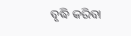ବୃଦ୍ଧି କରିବା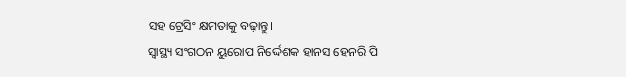ସହ ଟ୍ରେସିଂ କ୍ଷମତାକୁ ବଢ଼ାନ୍ତୁ।
ସ୍ୱାସ୍ଥ୍ୟ ସଂଗଠନ ୟୁରୋପ ନିର୍ଦ୍ଦେଶକ ହାନସ ହେନରି ପି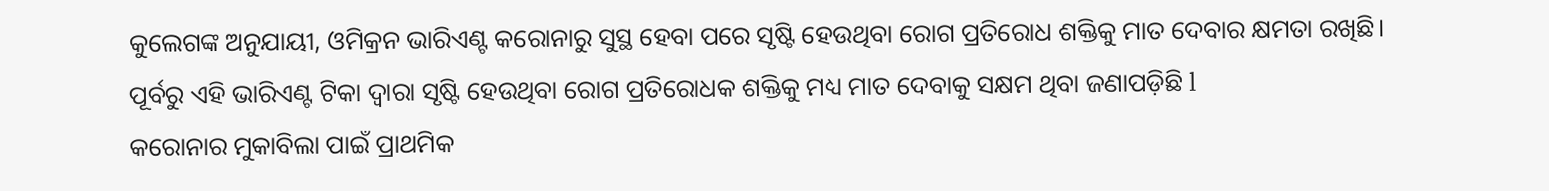କୁଲେଗଙ୍କ ଅନୁଯାୟୀ, ଓମିକ୍ରନ ଭାରିଏଣ୍ଟ କରୋନାରୁ ସୁସ୍ଥ ହେବା ପରେ ସୃଷ୍ଟି ହେଉଥିବା ରୋଗ ପ୍ରତିରୋଧ ଶକ୍ତିକୁ ମାତ ଦେବାର କ୍ଷମତା ରଖିଛି। ପୂର୍ବରୁ ଏହି ଭାରିଏଣ୍ଟ ଟିକା ଦ୍ୱାରା ସୃଷ୍ଟି ହେଉଥିବା ରୋଗ ପ୍ରତିରୋଧକ ଶକ୍ତିକୁ ମଧ୍ୟ ମାତ ଦେବାକୁ ସକ୍ଷମ ଥିବା ଜଣାପଡ଼ିଛି l
କରୋନାର ମୁକାବିଲା ପାଇଁ ପ୍ରାଥମିକ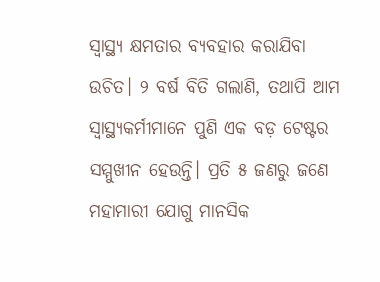ସ୍ୱାସ୍ଥ୍ୟ କ୍ଷମତାର ବ୍ୟବହାର କରାଯିବା ଉଚିତ। ୨ ବର୍ଷ ବିତି ଗଲାଣି, ତଥାପି ଆମ ସ୍ୱାସ୍ଥ୍ୟକର୍ମୀମାନେ ପୁଣି ଏକ ବଡ଼ ଟେଷ୍ଟର ସମ୍ମୁଖୀନ ହେଉନ୍ତି। ପ୍ରତି ୫ ଜଣରୁ ଜଣେ ମହାମାରୀ ଯୋଗୁ ମାନସିକ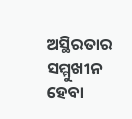ଅସ୍ଥିରତାର ସମ୍ମୁଖୀନ ହେବା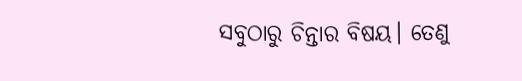ସବୁଠାରୁ ଚିନ୍ତାର ବିଷୟ। ତେଣୁ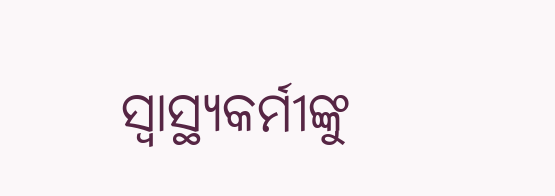ସ୍ୱାସ୍ଥ୍ୟକର୍ମୀଙ୍କୁ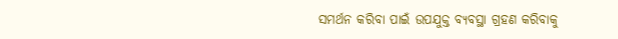ସମର୍ଥନ କରିବା ପାଇଁ ଉପଯୁକ୍ତ ବ୍ୟବସ୍ଥା ଗ୍ରହଣ କରିବାକୁ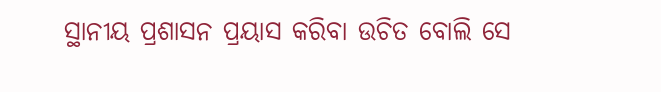ସ୍ଥାନୀୟ ପ୍ରଶାସନ ପ୍ରୟାସ କରିବା ଉଚିତ ବୋଲି ସେ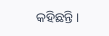କହିଛନ୍ତି।